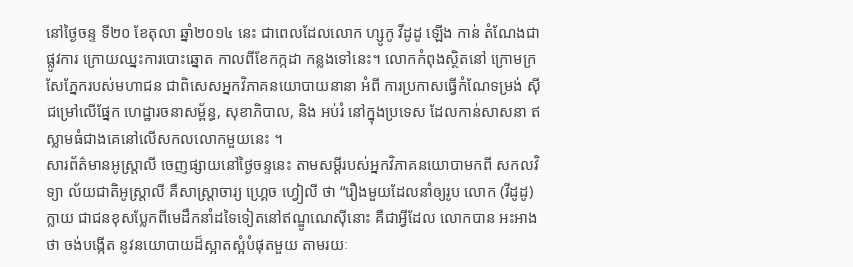នៅថ្ងៃចន្ទ ទី២០ ខែតុលា ឆ្នាំ២០១៤ នេះ ជាពេលដែលលោក ហ្សូកូ វីដូដូ ឡើង កាន់ តំណែងជាផ្លូវការ ក្រោយឈ្នះការបោះឆ្នោត កាលពីខែកក្កដា កន្លងទៅនេះ។ លោកកំពុងស្ថិតនៅ ក្រោមក្រសែភ្នែករបស់មហាជន ជាពិសេសអ្នកវិភាគនយោបាយនានា អំពី ការប្រកាសធ្វើកំណែទម្រង់ ស៊ីជម្រៅលើផ្នែក ហេដ្ឋារចនាសម្ព័ន្ធ, សុខាភិបាល, និង អប់រំ នៅក្នុងប្រទេស ដែលកាន់សាសនា ឥស្លាមធំជាងគេនៅលើសកលលោកមួយនេះ ។
សារព័ត៌មានអូស្ត្រាលី ចេញផ្សាយនៅថ្ងៃចន្ទនេះ តាមសម្តីរបស់អ្នកវិភាគនយោបាមកពី សកលវិទ្យា ល័យជាតិអូស្ត្រាលី គឺសាស្ត្រាចារ្យ ហ្គ្រេច ហ្វៀលី ថា “រឿងមួយដែលនាំឲ្យរូប លោក (វីដូដូ) ក្លាយ ជាជនខុសប្លែកពីមេដឹកនាំដទៃទៀតនៅឥណ្ឌូណេស៊ីនោះ គឺជាអ្វីដែល លោកបាន អះអាងថា ចង់បង្កើត នូវនយោបាយដ៏ស្អាតស្អំបំផុតមួយ តាមរយៈ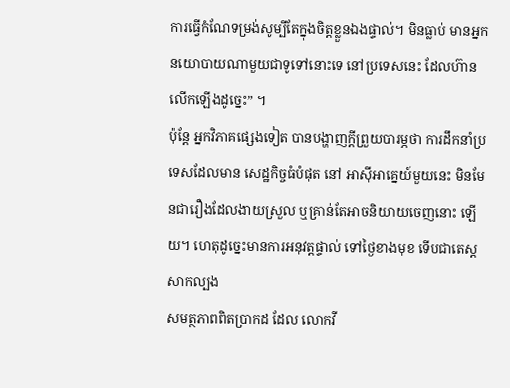ការធ្វើកំណែទម្រង់សូម្បីតែក្នុងចិត្តខ្លួនឯងផ្ទាល់។ មិនធ្លាប់ មានអ្នកនយោបាយណាមួយជាទូទៅនោះទេ នៅប្រទេសនេះ ដែលហ៊ានលើកឡើងដូច្នេះ” ។
ប៉ុន្តែ អ្នកវិភាគផ្សេងទៀត បានបង្ហាញក្តីព្រួយបារម្ភថា ការដឹកនាំប្រទេសដែលមាន សេដ្ឋកិច្ចធំបំផុត នៅ អាស៊ីអាគ្នេយ៍មួយនេះ មិនមែនជារឿងដែលងាយស្រួល ឬគ្រាន់តែអាចនិយាយចេញនោះ ឡើយ។ ហេតុដូច្នេះមានការអនុវត្តផ្ទាល់ ទៅថ្ងៃខាងមុខ ទើបជាតេស្ត សាកល្បង
សមត្ថភាពពិតប្រាកដ ដែល លោកវី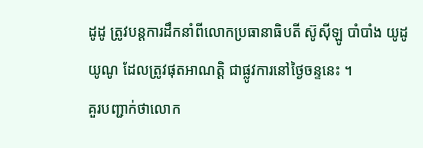ដូដូ ត្រូវបន្តការដឹកនាំពីលោកប្រធានាធិបតី ស៊ូស៊ីឡូ បាំបាំង យូដូយូណូ ដែលត្រូវផុតអាណត្តិ ជាផ្លូវការនៅថ្ងៃចន្ទនេះ ។
គួរបញ្ជាក់ថាលោក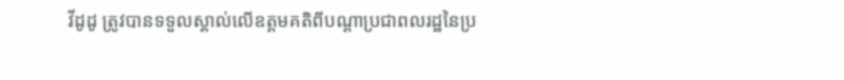វីដូដូ ត្រូវបានទទួលស្គាល់លើឧត្តមគតិពីបណ្តាប្រជាពលរដ្ឋនៃប្រ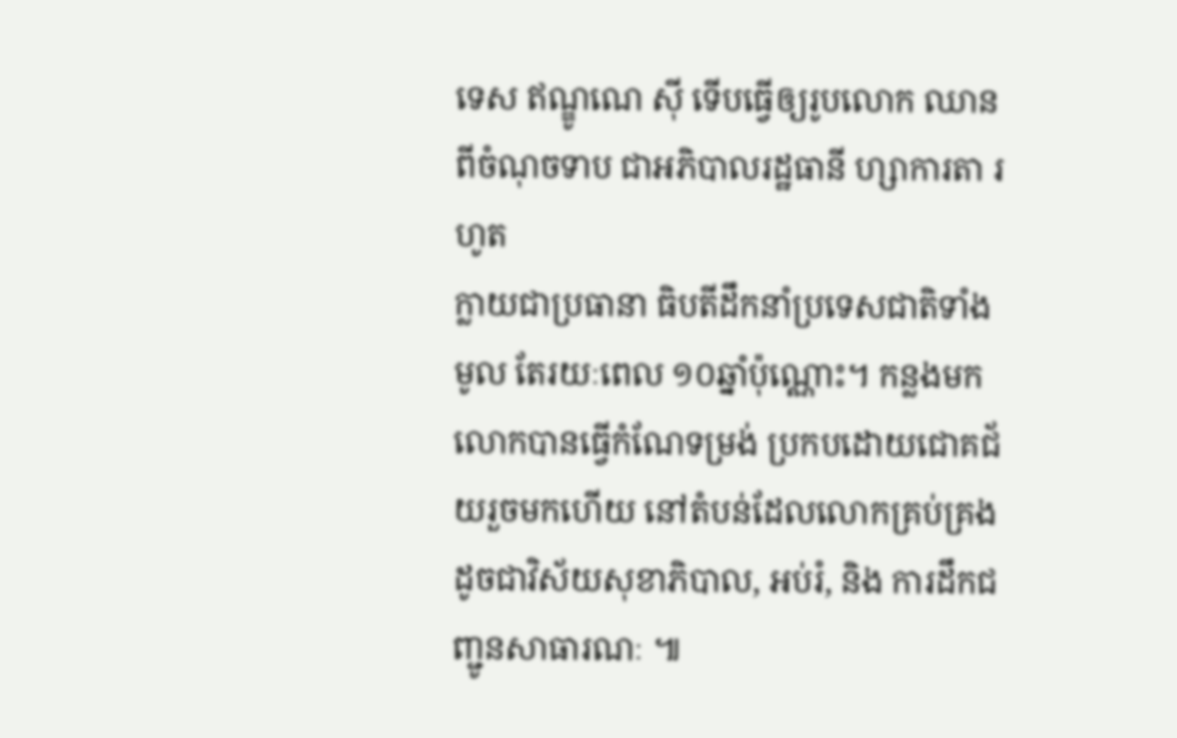ទេស ឥណ្ឌូណេ ស៊ី ទើបធ្វើឲ្យរូបលោក ឈានពីចំណុចទាប ជាអភិបាលរដ្ឋធានី ហ្សាការតា រហូត
ក្លាយជាប្រធានា ធិបតីដឹកនាំប្រទេសជាតិទាំងមូល តែរយៈពេល ១០ឆ្នាំប៉ុណ្ណោះ។ កន្លងមក លោកបានធ្វើកំណែទម្រង់ ប្រកបដោយជោគជ័យរួចមកហើយ នៅតំបន់ដែលលោកគ្រប់គ្រង ដូចជាវិស័យសុខាភិបាល, អប់រំ, និង ការដឹកជញ្ជូនសាធារណៈ ៕